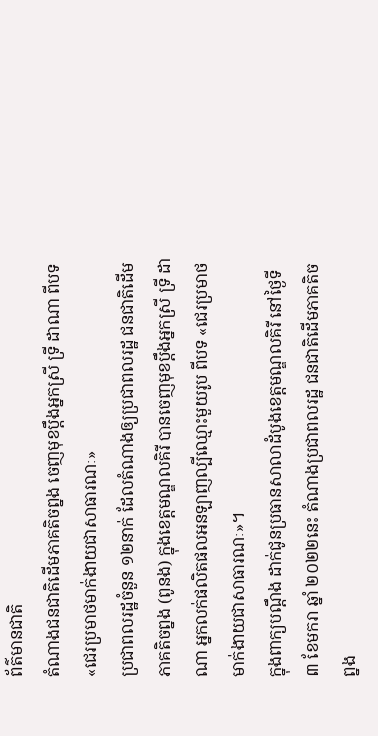ព័ត៌មានជាតិ
តំណាងជនជាតិដើមភាគតិចព្នង ចេញមុខប្ដឹងអ្នកស្រី ទ្រី ដាណា ពីបទ«ជេរប្រមាថមាក់ងាយជាសាធារណៈ»
ប្រជាពលរដ្ឋចំនួន ១២នាក់ ដែលតំណាងឲ្យប្រជាពលរដ្ឋ ជនជាតិដើមភាគតិចព្នង (ពូនង) ក្នុងខេត្តមណ្ឌលគិរី បានចេញមុខប្ដឹងអ្នកស្រី ទ្រី ដាណា អ្នកលក់ផលិតផលអនឡាញល្បីឈ្មោះមួយរូប ពីបទ «ជេរប្រមាថមាក់ងាយជាសាធារណៈ»។
ក្នុងពាក្យបណ្ដឹង ដាក់ជូនប្រធានសាលាដំបូងខេត្តមណ្ឌលគិរី នៅថ្ងៃទី ៣ ខែមករា ឆ្នាំ ២០២២នេះ តំណាងប្រជាពលរដ្ឋ ជនជាតិដើមភាគតិចព្នង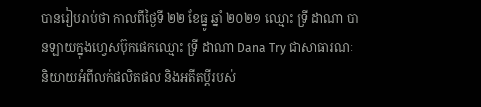បានរៀបរាប់ថា កាលពីថ្ងៃទី ២២ ខែធ្នូ ឆ្នាំ ២០២១ ឈ្មោះ ទ្រី ដាណា បានឡាយក្នុងហ្វេសប៊ុកផេកឈ្មោះ ទ្រី ដាណា Dana Try ជាសាធារណៈ និយាយអំពីលក់ផលិតផល និងអតីតប្ដីរបស់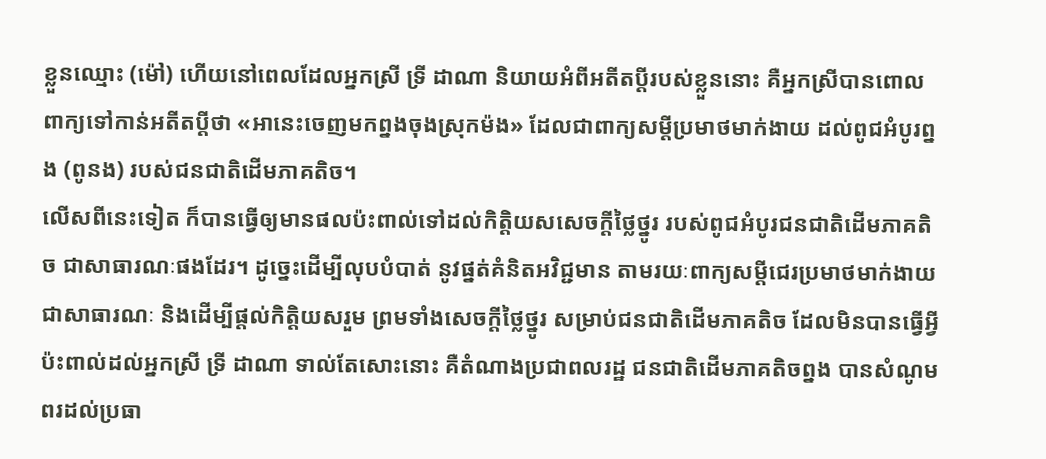ខ្លួនឈ្មោះ (ម៉ៅ) ហើយនៅពេលដែលអ្នកស្រី ទ្រី ដាណា និយាយអំពីអតីតប្ដីរបស់ខ្លួននោះ គឺអ្នកស្រីបានពោលពាក្យទៅកាន់អតីតប្ដីថា «អានេះចេញមកព្នងចុងស្រុកម៉ង» ដែលជាពាក្យសម្ដីប្រមាថមាក់ងាយ ដល់ពូជអំបូរព្នង (ពូនង) របស់ជនជាតិដើមភាគតិច។
លើសពីនេះទៀត ក៏បានធ្វើឲ្យមានផលប៉ះពាល់ទៅដល់កិត្តិយសសេចក្ដីថ្លៃថ្នូរ របស់ពូជអំបូរជនជាតិដើមភាគតិច ជាសាធារណៈផងដែរ។ ដូច្នេះដើម្បីលុបបំបាត់ នូវផ្នត់គំនិតអវិជ្ជមាន តាមរយៈពាក្យសម្ដីជេរប្រមាថមាក់ងាយ ជាសាធារណៈ និងដើម្បីផ្ដល់កិត្តិយសរួម ព្រមទាំងសេចក្ដីថ្លៃថ្នូរ សម្រាប់ជនជាតិដើមភាគតិច ដែលមិនបានធ្វើអ្វីប៉ះពាល់ដល់អ្នកស្រី ទ្រី ដាណា ទាល់តែសោះនោះ គឺតំណាងប្រជាពលរដ្ឋ ជនជាតិដើមភាគតិចព្នង បានសំណូមពរដល់ប្រធា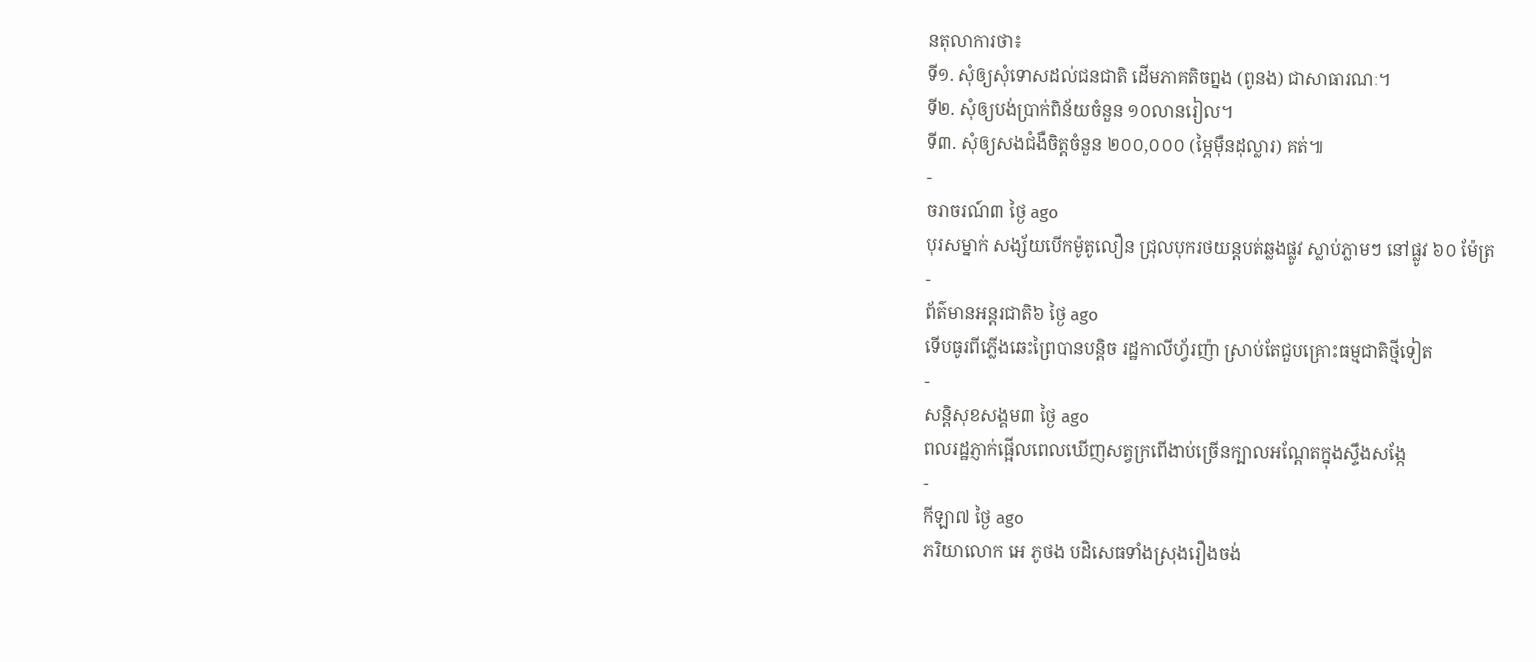នតុលាការថា៖
ទី១. សុំឲ្យសុំទោសដល់ជនជាតិ ដើមភាគតិចព្នង (ពូនង) ជាសាធារណៈ។
ទី២. សុំឲ្យបង់ប្រាក់ពិន័យចំនួន ១០លានរៀល។
ទី៣. សុំឲ្យសងជំងឺចិត្តចំនួន ២០០,០០០ (ម្ភៃម៉ឺនដុល្លារ) គត់៕
-
ចរាចរណ៍៣ ថ្ងៃ ago
បុរសម្នាក់ សង្ស័យបើកម៉ូតូលឿន ជ្រុលបុករថយន្តបត់ឆ្លងផ្លូវ ស្លាប់ភ្លាមៗ នៅផ្លូវ ៦០ ម៉ែត្រ
-
ព័ត៌មានអន្ដរជាតិ៦ ថ្ងៃ ago
ទើបធូរពីភ្លើងឆេះព្រៃបានបន្តិច រដ្ឋកាលីហ្វ័រញ៉ា ស្រាប់តែជួបគ្រោះធម្មជាតិថ្មីទៀត
-
សន្តិសុខសង្គម៣ ថ្ងៃ ago
ពលរដ្ឋភ្ញាក់ផ្អើលពេលឃើញសត្វក្រពើងាប់ច្រើនក្បាលអណ្ដែតក្នុងស្ទឹងសង្កែ
-
កីឡា៧ ថ្ងៃ ago
ភរិយាលោក អេ ភូថង បដិសេធទាំងស្រុងរឿងចង់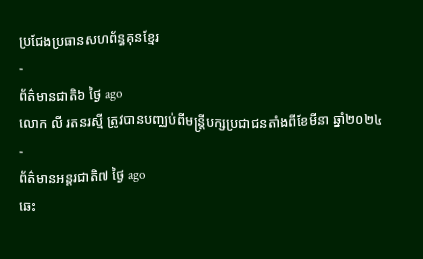ប្រជែងប្រធានសហព័ន្ធគុនខ្មែរ
-
ព័ត៌មានជាតិ៦ ថ្ងៃ ago
លោក លី រតនរស្មី ត្រូវបានបញ្ឈប់ពីមន្ត្រីបក្សប្រជាជនតាំងពីខែមីនា ឆ្នាំ២០២៤
-
ព័ត៌មានអន្ដរជាតិ៧ ថ្ងៃ ago
ឆេះ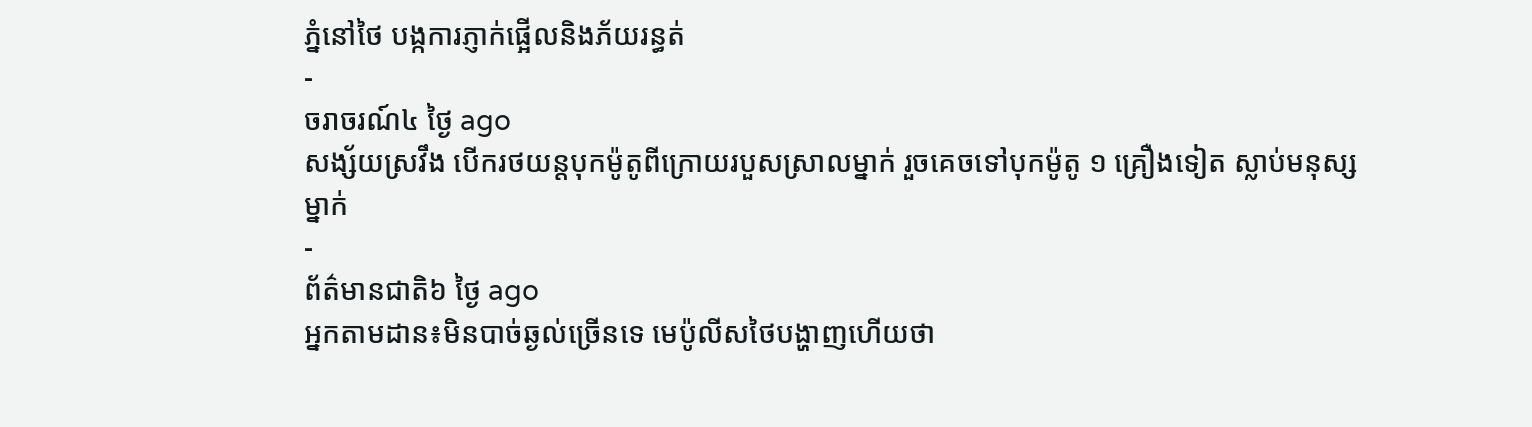ភ្នំនៅថៃ បង្កការភ្ញាក់ផ្អើលនិងភ័យរន្ធត់
-
ចរាចរណ៍៤ ថ្ងៃ ago
សង្ស័យស្រវឹង បើករថយន្តបុកម៉ូតូពីក្រោយរបួសស្រាលម្នាក់ រួចគេចទៅបុកម៉ូតូ ១ គ្រឿងទៀត ស្លាប់មនុស្សម្នាក់
-
ព័ត៌មានជាតិ៦ ថ្ងៃ ago
អ្នកតាមដាន៖មិនបាច់ឆ្ងល់ច្រើនទេ មេប៉ូលីសថៃបង្ហាញហើយថា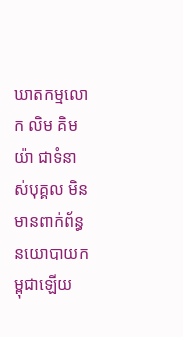ឃាតកម្មលោក លិម គិមយ៉ា ជាទំនាស់បុគ្គល មិនមានពាក់ព័ន្ធនយោបាយកម្ពុជាឡើយ